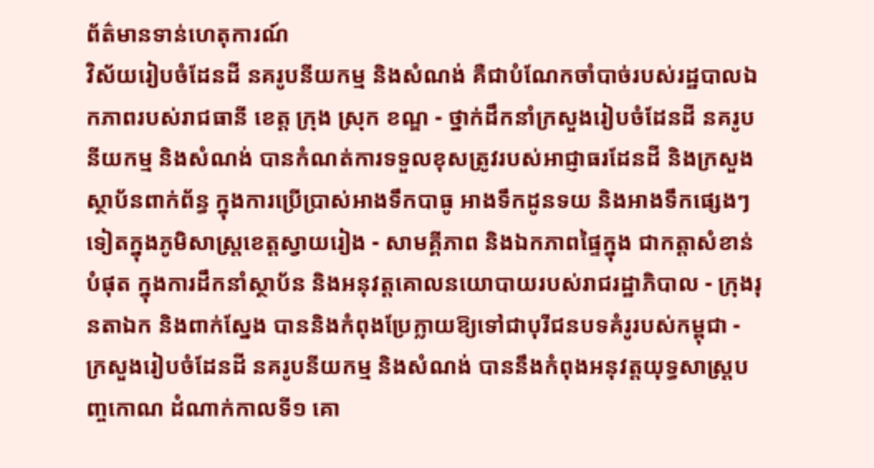ព័ត៌មានទាន់ហេតុការណ៍
វិស័យរៀបចំដែនដី នគរូបនីយកម្ម និងសំណង់ គឺជាបំណែកចាំបាច់របស់រដ្ឋបាលឯកភាពរបស់រាជធានី ខេត្ត ក្រុង ស្រុក ខណ្ឌ - ថ្នាក់ដឹកនាំក្រសួងរៀបចំដែនដី នគរូបនីយកម្ម និងសំណង់ បានកំណត់ការទទួលខុសត្រូវរបស់អាជ្ញាធរដែនដី និងក្រសួងស្ថាប័នពាក់ព័ន្ធ ក្នុងការប្រើប្រាស់អាងទឹកបាធូ អាងទឹកដូនទយ និងអាងទឹកផ្សេងៗទៀតក្នុងភូមិសាស្ត្រខេត្តស្វាយរៀង - សាមគ្គីភាព និងឯកភាពផ្ទៃក្នុង ជាកត្តាសំខាន់បំផុត ក្នុងការដឹកនាំស្ថាប័ន និងអនុវត្តគោលនយោបាយរបស់រាជរដ្ឋាភិបាល - ក្រុងរុនតាឯក និងពាក់ស្នែង បាននិងកំពុងប្រែក្លាយឱ្យទៅជាបុរីជនបទគំរូរបស់កម្ពុជា - ក្រសួងរៀបចំដែនដី នគរូបនីយកម្ម និងសំណង់ បាននឹងកំពុងអនុវត្តយុទ្ធសាស្រ្តបញ្ចកោណ ដំណាក់កាលទី១ គោ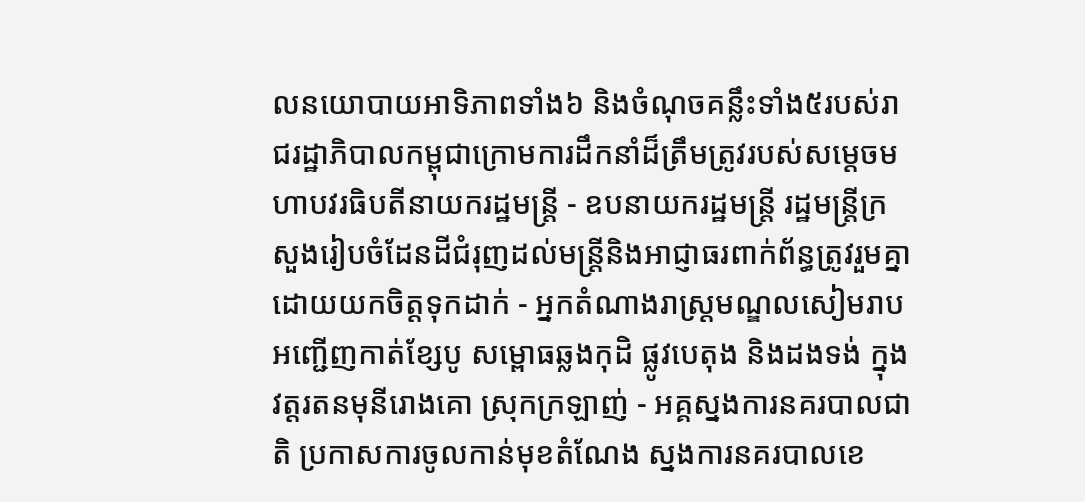លនយោបាយអាទិភាពទាំង៦ និងចំណុចគន្លឹះទាំង៥របស់រាជរដ្ឋាភិបាលកម្ពុជាក្រោមការដឹកនាំដ៏ត្រឹមត្រូវរបស់សម្តេចមហាបវរធិបតីនាយករដ្ឋមន្ត្រី - ឧបនាយករដ្ឋមន្ត្រី រដ្ឋមន្ត្រីក្រសួងរៀបចំដែនដីជំរុញដល់មន្ត្រីនិងអាជ្ញាធរពាក់ព័ន្ធត្រូវរួមគ្នាដោយយកចិត្តទុកដាក់ - អ្នកតំណាងរាស្ត្រមណ្ឌលសៀមរាប អញ្ជើញកាត់ខ្សែបូ សម្ពោធឆ្លងកុដិ ផ្លូវបេតុង និងដងទង់ ក្នុងវត្តរតនមុនីរោងគោ ស្រុកក្រឡាញ់ - អគ្គស្នងការនគរបាលជាតិ ប្រកាសការចូលកាន់មុខតំណែង ស្នងការនគរបាលខេ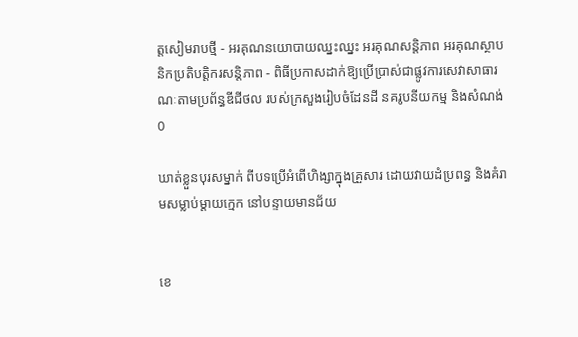ត្តសៀមរាបថ្មី - អរគុណនយោបាយឈ្នះឈ្នះ អរគុណសន្តិភាព អរគុណស្ថាបនិកប្រតិបត្តិករសន្តិភាព - ពិធីប្រកាសដាក់ឱ្យប្រើប្រាស់ជាផ្លូវការសេវាសាធារណៈតាមប្រព័ន្ធឌីជីថល របស់ក្រសួងរៀបចំដែនដី នគរូបនីយកម្ម និងសំណង់
0

ឃាត់ខ្លួនបុរសម្នាក់ ពីបទប្រើអំពើហិង្សាក្នុងគ្រួសារ ដោយវាយដំប្រពន្ធ និងគំរាមសម្លាប់ម្តាយក្មេក នៅបន្ទាយមានជ័យ


ខេ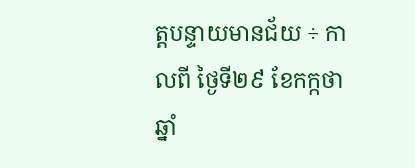ត្តបន្ទាយមានជ័យ ÷ កាលពី ថ្ងៃទី២៩ ខែកក្កថា ឆ្នាំ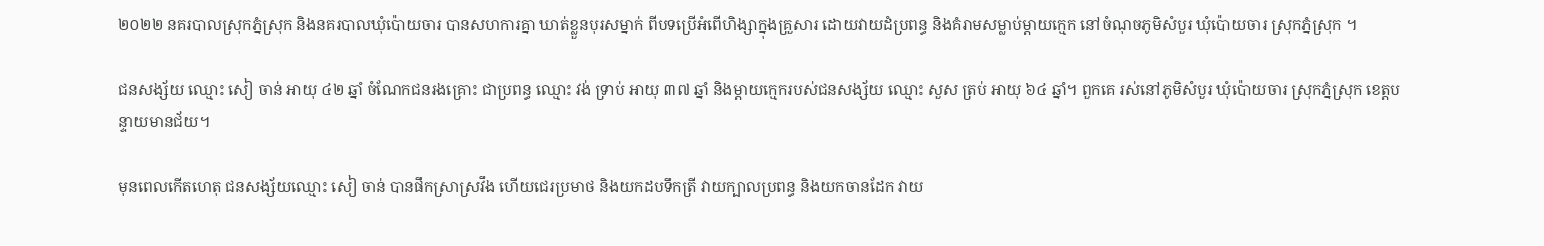២០២២ នគរបាលស្រុកភ្នំស្រុក និងនគរបាលឃុំប៉ោយចារ បានសហការគ្នា ឃាត់ខ្លួនបុរសម្នាក់ ពីបទប្រើអំពើហិង្សាក្នុងគ្រួសារ ដោយវាយដំប្រពន្ធ និងគំរាមសម្លាប់ម្តាយក្មេក នៅចំណុចភូមិសំបួរ ឃុំប៉ោយចារ ស្រុកភ្នំស្រុក ។

ជនសង្ស័យ ឈ្មោះ សៀ ចាន់ អាយុ ៤២ ឆ្នាំ ចំណែកជនរងគ្រោះ ជាប្រពន្ធ ឈ្មោះ វង់ ទ្រាប់ អាយុ ៣៧ ឆ្នាំ និងម្ដាយក្មេករបស់ជនសង្ស័យ ឈ្មោះ សួស ត្រប់ អាយុ ៦៤ ឆ្នាំ។ ពួកគេ រស់នៅភូមិសំបួរ ឃុំប៉ោយចារ ស្រុកភ្នំស្រុក ខេត្តបន្ទាយមានជ័យ។

មុនពេលកើតហេតុ ជនសង្ស័យឈ្មោះ សៀ ចាន់ បានផឹកស្រាស្រវឹង ហើយជេរប្រមាថ និងយកដបទឹកត្រី វាយក្បាលប្រពន្ធ និងយកចានដែក វាយ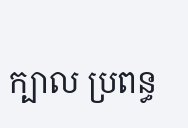ក្បាល ប្រពន្ធ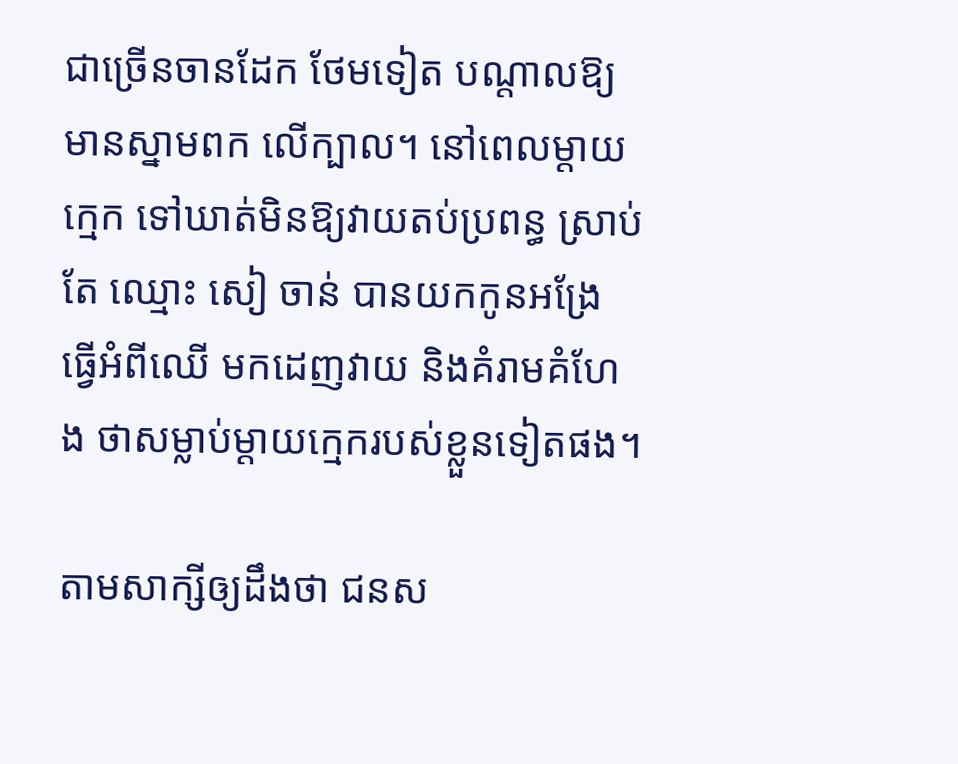ជាច្រើនចានដែក ថែមទៀត បណ្តាលឱ្យមានស្នាមពក លើក្បាល។ នៅពេលម្តាយក្មេក ទៅឃាត់មិនឱ្យវាយតប់ប្រពន្ធ ស្រាប់តែ ឈ្មោះ សៀ ចាន់ បានយកកូនអង្រែ ធ្វើអំពីឈើ មកដេញវាយ និងគំរាមគំហែង ថាសម្លាប់ម្ដាយក្មេករបស់ខ្លួនទៀតផង។

តាមសាក្សីឲ្យដឹងថា ជនស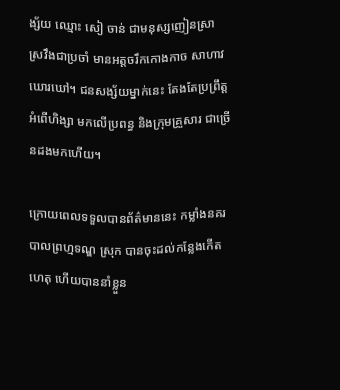ង្ស័យ ឈ្មោះ សៀ ចាន់ ជាមនុស្សញៀនស្រា ស្រវឹងជាប្រចាំ មានអត្តចរឹកកោងកាច សាហាវ ឃោរឃៅ។ ជនសង្ស័យម្នាក់នេះ តែងតែប្រព្រឹត្តអំពើហិង្សា មកលើប្រពន្ធ និងក្រុមគ្រួសារ ជាច្រើនដងមកហើយ។

ក្រោយពេលទទួលបានព័ត៌មាននេះ កម្លាំងនគរបាលព្រហ្មទណ្ឌ ស្រុក បានចុះដល់កន្លែងកើតហេតុ ហើយបាននាំខ្លួន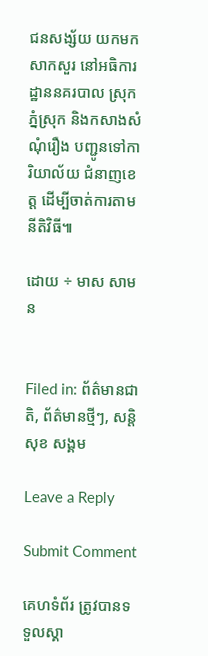ជនសង្ស័យ យកមកសាកសួរ នៅអធិការដ្ឋាននគរបាល ស្រុកភ្នំស្រុក និងកសាងសំណុំរឿង បញ្ជូនទៅការិយាល័យ ជំនាញខេត្ត ដើម្បីចាត់ការតាមនីតិវិធី៕

ដោយ ÷ មាស សាមន


Filed in: ព័ត៌មានជាតិ, ព័ត៌មានថ្មីៗ, សន្តិសុខ សង្គម

Leave a Reply

Submit Comment

គេហទំព័រ ត្រូវបានទទួលស្គា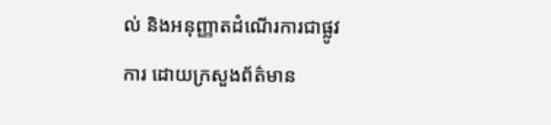ល់ និងអនុញ្ញាតដំណើរការជាផ្លូវការ ដោយក្រសួងព័ត៌មាន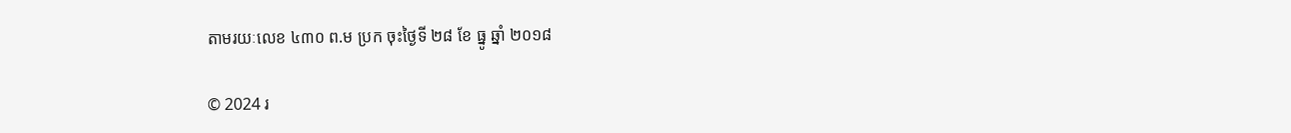តាមរយៈលេខ ៤៣០ ព.ម ប្រក ចុះថ្ងៃទី ២៨ ខែ ធ្នូ ឆ្នាំ ២០១៨

© 2024 រ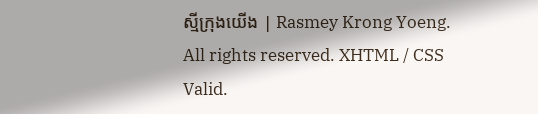ស្មីក្រុងយើង | Rasmey Krong Yoeng. All rights reserved. XHTML / CSS Valid.